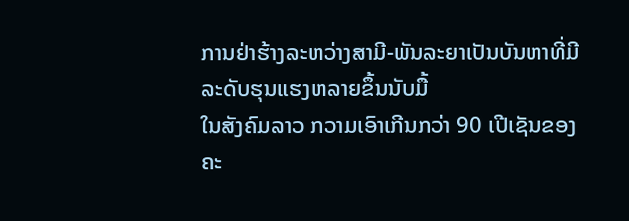ການຢ່າຮ້າງລະຫວ່າງສາມີ-ພັນລະຍາເປັນບັນຫາທີ່ມີລະດັບຮຸນແຮງຫລາຍຂຶ້ນນັບມື້
ໃນສັງຄົມລາວ ກວາມເອົາເກີນກວ່າ 90 ເປີເຊັນຂອງຄະ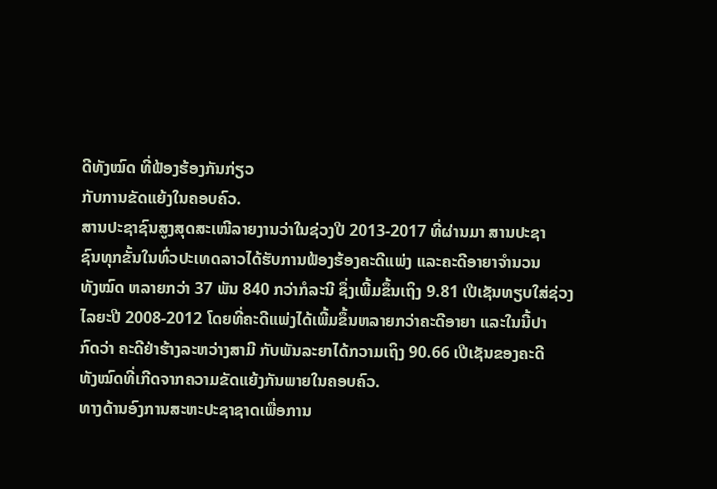ດີທັງໝົດ ທີ່ຟ້ອງຮ້ອງກັນກ່ຽວ
ກັບການຂັດແຍ້ງໃນຄອບຄົວ.
ສານປະຊາຊົນສູງສຸດສະເໜີລາຍງານວ່າໃນຊ່ວງປີ 2013-2017 ທີ່ຜ່ານມາ ສານປະຊາ
ຊົນທຸກຂັ້ນໃນທົ່ວປະເທດລາວໄດ້ຮັບການຟ້ອງຮ້ອງຄະດີແພ່ງ ແລະຄະດີອາຍາຈໍານວນ
ທັງໝົດ ຫລາຍກວ່າ 37 ພັນ 840 ກວ່າກໍລະນີ ຊຶ່ງເພີ້ມຂຶ້ນເຖິງ 9.81 ເປີເຊັນທຽບໃສ່ຊ່ວງ
ໄລຍະປີ 2008-2012 ໂດຍທີ່ຄະດີແພ່ງໄດ້ເພີ້ມຂຶ້ນຫລາຍກວ່າຄະດີອາຍາ ແລະໃນນີ້ປາ
ກົດວ່າ ຄະດີຢ່າຮ້າງລະຫວ່າງສາມີ ກັບພັນລະຍາໄດ້ກວາມເຖິງ 90.66 ເປີເຊັນຂອງຄະດີ
ທັງໝົດທີ່ເກີດຈາກຄວາມຂັດແຍ້ງກັນພາຍໃນຄອບຄົວ.
ທາງດ້ານອົງການສະຫະປະຊາຊາດເພື່ອການ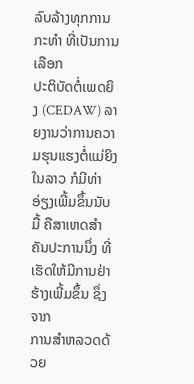ລົບລ້າງທຸກການກະທໍາ ທີ່ເປັນການເລືອກ
ປະຕິບັດຕໍ່ເພດຍິງ (CEDAW) ລາຍງານວ່າການຄວາມຮຸນແຮງຕໍ່ແມ່ຍິງໃນລາວ ກໍມີທ່າ
ອ່ຽງເພີ້ມຂຶ້ນນັບມື້ ຄືສາເຫດສໍາຄັນປະການນຶ່ງ ທີ່ເຮັດໃຫ້ມີການຢ່າຮ້າງເພີ້ມຂຶ້ນ ຊຶ່ງຈາກ
ການສໍາຫລວດດ້ວຍ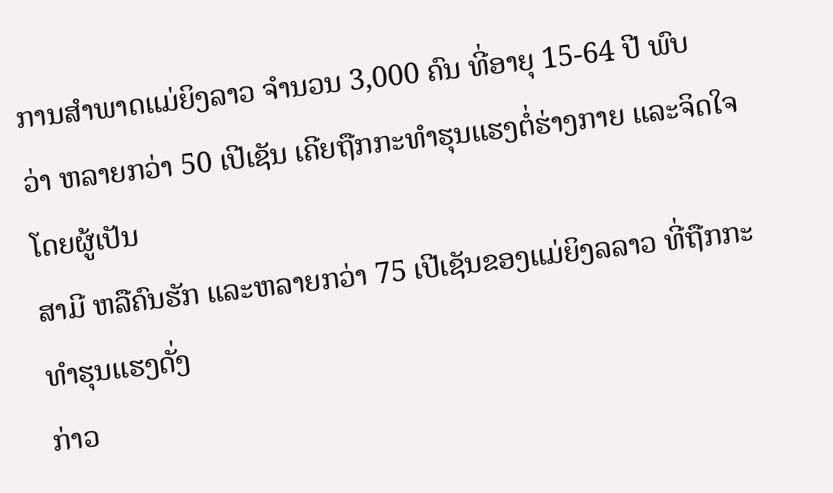ການສໍາພາດແມ່ຍິງລາວ ຈໍານວນ 3,000 ຄົນ ທີ່ອາຍຸ 15-64 ປີ ພົບ
ວ່າ ຫລາຍກວ່າ 50 ເປີເຊັນ ເຄີຍຖືກກະທໍາຮຸນແຮງຕໍ່ຮ່າງກາຍ ແລະຈິດໃຈໂດຍຜູ້ເປັນ
ສາມີ ຫລືຄົນຮັກ ແລະຫລາຍກວ່າ 75 ເປີເຊັນຂອງແມ່ຍິງລລາວ ທີ່ຖືກກະທໍາຮຸນແຮງດັ່ງ
ກ່າວ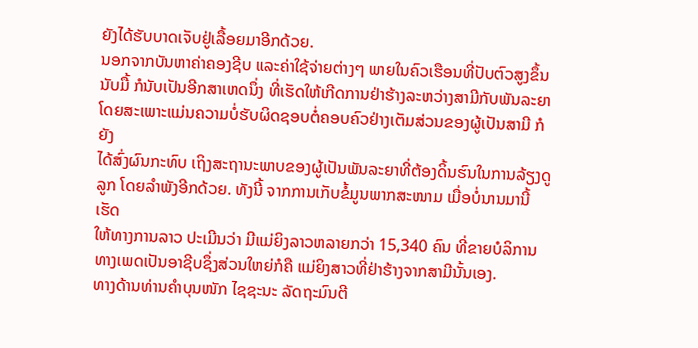ຍັງໄດ້ຮັບບາດເຈັບຢູ່ເລື້ອຍມາອີກດ້ວຍ.
ນອກຈາກບັນຫາຄ່າຄອງຊີບ ແລະຄ່າໃຊ້ຈ່າຍຕ່າງໆ ພາຍໃນຄົວເຮືອນທີ່ປັບຕົວສູງຂຶ້ນ
ນັບມື້ ກໍນັບເປັນອີກສາເຫດນຶ່ງ ທີ່ເຮັດໃຫ້ເກີດການຢ່າຮ້າງລະຫວ່າງສາມີກັບພັນລະຍາ
ໂດຍສະເພາະແມ່ນຄວາມບໍ່ຮັບຜິດຊອບຕໍ່ຄອບຄົວຢ່າງເຕັມສ່ວນຂອງຜູ້ເປັນສາມີ ກໍຍັງ
ໄດ້ສົ່ງຜົນກະທົບ ເຖິງສະຖານະພາບຂອງຜູ້ເປັນພັນລະຍາທີ່ຕ້ອງດິ້ນຮົນໃນການລ້ຽງດູ
ລູກ ໂດຍລໍາພັງອີກດ້ວຍ. ທັງນີ້ ຈາກການເກັບຂໍ້ມູນພາກສະໜາມ ເມື່ອບໍ່ນານມານີ້ ເຮັດ
ໃຫ້ທາງການລາວ ປະເມີນວ່າ ມີແມ່ຍິງລາວຫລາຍກວ່າ 15,340 ຄົນ ທີ່ຂາຍບໍລິການ
ທາງເພດເປັນອາຊີບຊຶ່ງສ່ວນໃຫຍ່ກໍຄື ແມ່ຍິງສາວທີ່ຢ່າຮ້າງຈາກສາມີນັ້ນເອງ.
ທາງດ້ານທ່ານຄໍາບຸນໜັກ ໄຊຊະນະ ລັດຖະມົນຕີ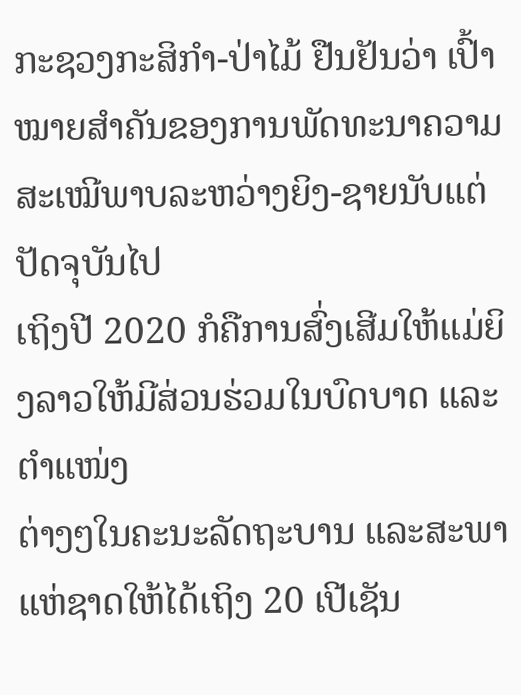ກະຊວງກະສິກໍາ-ປ່າໄມ້ ຢືນຢັນວ່າ ເປົ້າ
ໝາຍສໍາຄັນຂອງການພັດທະນາຄວາມສະເໝີພາບລະຫວ່າງຍິງ-ຊາຍນັບແຕ່ປັດຈຸບັນໄປ
ເຖິງປີ 2020 ກໍຄືການສົ່ງເສີມໃຫ້ແມ່ຍິງລາວໃຫ້ມີສ່ວນຮ່ວມໃນບົດບາດ ແລະຕໍາແໜ່ງ
ຕ່າງໆໃນຄະນະລັດຖະບານ ແລະສະພາແຫ່ຊາດໃຫ້ໄດ້ເຖິງ 20 ເປີເຊັນ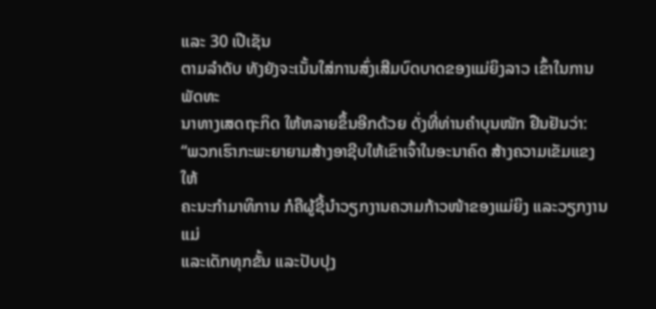ແລະ 30 ເປີເຊັນ
ຕາມລໍາດັບ ທັງຍັງຈະເນັ້ນໃສ່ການສົ່ງເສີມບົດບາດຂອງແມ່ຍິງລາວ ເຂົ້າໃນການພັດທະ
ນາທາງເສດຖະກິດ ໃຫ້ຫລາຍຂຶ້ນອີກດ້ວຍ ດັ່ງທີ່ທ່ານຄໍາບຸນໜັກ ຢືນຢັນວ່າ:
“ພວກເຮົາກະພະຍາຍາມສ້າງອາຊີບໃຫ້ເຂົາເຈົ້າໃນອະນາຄົດ ສ້າງຄວາມເຂັມແຂງໃຫ້
ຄະນະກໍາມາທິການ ກໍຄືຜູ້ຊີ້ນໍາວຽກງານຄວາມກ້າວໜ້າຂອງແມ່ຍິງ ແລະວຽກງານແມ່
ແລະເດັກທຸກຂັ້ນ ແລະປັບປຸງ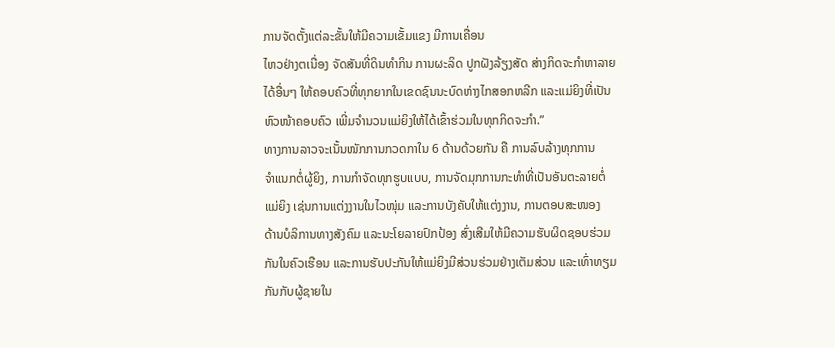ການຈັດຕັ້ງແຕ່ລະຂັ້ນໃຫ້ມີຄວາມເຂັ້ມແຂງ ມີການເຄື່ອນ
ໄຫວຢ່າງຕເນື່ອງ ຈັດສັນທີ່ດິນທໍາກິນ ການຜະລິດ ປູກຝັງລ້ຽງສັດ ສ່າງກິດຈະກໍາຫາລາຍ
ໄດ້ອື່ນໆ ໃຫ້ຄອບຄົວທີ່ທຸກຍາກໃນເຂດຊົນນະບົດຫ່າງໄກສອກຫລີກ ແລະແມ່ຍິງທີ່ເປັນ
ຫົວໜ້າຄອບຄົວ ເພີ່ມຈໍານວນແມ່ຍິງໃຫ້ໄດ້ເຂົ້າຮ່ວມໃນທຸກກິດຈະກໍາ.”
ທາງການລາວຈະເນັ້ນໜັກການກວດກາໃນ 6 ດ້ານດ້ວຍກັນ ຄື ການລົບລ້າງທຸກການ
ຈໍາແນກຕໍ່ຜູ້ຍິງ, ການກໍາຈັດທຸກຮູບແບບ, ການຈັດມຸກການກະທໍາທີ່ເປັນອັນຕະລາຍຕໍ່
ແມ່ຍິງ ເຊ່ນການແຕ່ງງານໃນໄວໜຸ່ມ ແລະການບັງຄັບໃຫ້ແຕ່ງງານ, ການຕອບສະໜອງ
ດ້ານບໍລິການທາງສັງຄົມ ແລະນະໂຍລາຍປົກປ້ອງ ສົ່ງເສີມໃຫ້ມີຄວາມຮັບຜິດຊອບຮ່ວມ
ກັນໃນຄົວເຮືອນ ແລະການຮັບປະກັນໃຫ້ແມ່ຍິງມີສ່ວນຮ່ວມຢ່າງເຕັມສ່ວນ ແລະເທົ່າທຽມ
ກັນກັບຜູ້ຊາຍໃນ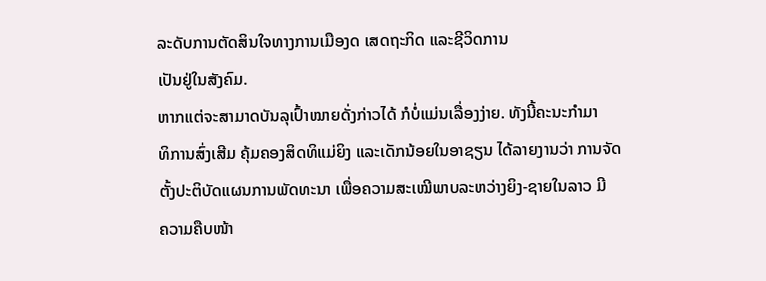ລະດັບການຕັດສິນໃຈທາງການເມືອງດ ເສດຖະກິດ ແລະຊີວິດການ
ເປັນຢູ່ໃນສັງຄົມ.
ຫາກແຕ່ຈະສາມາດບັນລຸເປົ້າໝາຍດັ່ງກ່າວໄດ້ ກໍບໍ່ແມ່ນເລື່ອງງ່າຍ. ທັງນີ້ຄະນະກໍາມາ
ທິການສົ່ງເສີມ ຄຸ້ມຄອງສິດທິແມ່ຍິງ ແລະເດັກນ້ອຍໃນອາຊຽນ ໄດ້ລາຍງານວ່າ ການຈັດ
ຕັ້ງປະຕິບັດແຜນການພັດທະນາ ເພື່ອຄວາມສະເໝີພາບລະຫວ່າງຍິງ-ຊາຍໃນລາວ ມີ
ຄວາມຄືບໜ້າ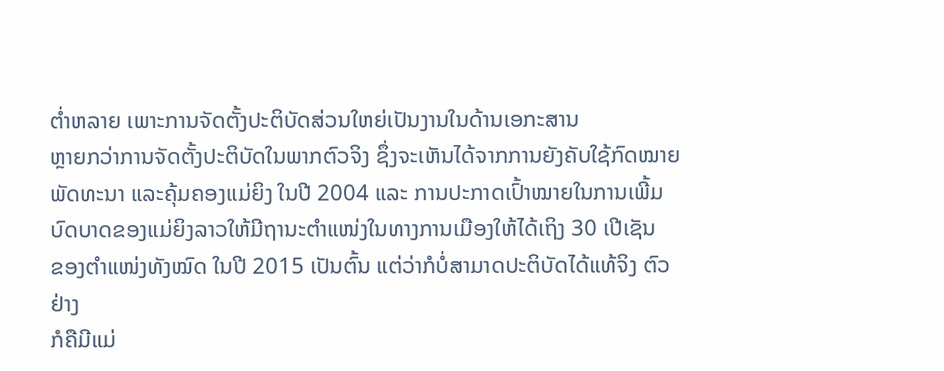ຕໍ່າຫລາຍ ເພາະການຈັດຕັ້ງປະຕິບັດສ່ວນໃຫຍ່ເປັນງານໃນດ້ານເອກະສານ
ຫຼາຍກວ່າການຈັດຕັ້ງປະຕິບັດໃນພາກຕົວຈິງ ຊຶ່ງຈະເຫັນໄດ້ຈາກການຍັງຄັບໃຊ້ກົດໝາຍ
ພັດທະນາ ແລະຄຸ້ມຄອງແມ່ຍິງ ໃນປີ 2004 ແລະ ການປະກາດເປົ້າໝາຍໃນການເພີ້ມ
ບົດບາດຂອງແມ່ຍິງລາວໃຫ້ມີຖານະຕຳແໜ່ງໃນທາງການເມືອງໃຫ້ໄດ້ເຖິງ 30 ເປີເຊັນ
ຂອງຕຳແໜ່ງທັງໝົດ ໃນປີ 2015 ເປັນຕົ້ນ ແຕ່ວ່າກໍບໍ່ສາມາດປະຕິບັດໄດ້ແທ້ຈິງ ຕົວຢ່າງ
ກໍຄືມີແມ່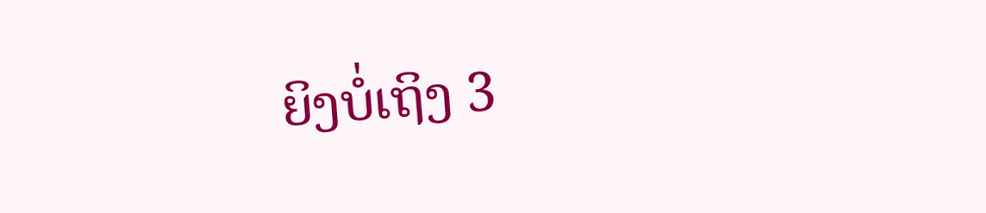ຍິງບໍ່ເຖິງ 3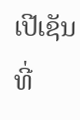ເປີເຊັນ ທີ່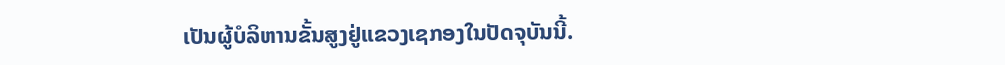ເປັນຜູ້ບໍລິຫານຂັ້ນສູງຢູ່ແຂວງເຊກອງໃນປັດຈຸບັນນີ້.